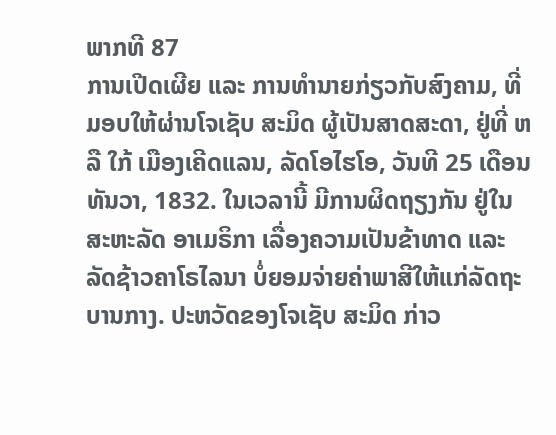ພາກທີ 87
ການເປີດເຜີຍ ແລະ ການທຳນາຍກ່ຽວກັບສົງຄາມ, ທີ່ມອບໃຫ້ຜ່ານໂຈເຊັບ ສະມິດ ຜູ້ເປັນສາດສະດາ, ຢູ່ທີ່ ຫລື ໃກ້ ເມືອງເຄີດແລນ, ລັດໂອໄຮໂອ, ວັນທີ 25 ເດືອນທັນວາ, 1832. ໃນເວລານີ້ ມີການຜິດຖຽງກັນ ຢູ່ໃນສະຫະລັດ ອາເມຣິກາ ເລື່ອງຄວາມເປັນຂ້າທາດ ແລະ ລັດຊ້າວຄາໂຣໄລນາ ບໍ່ຍອມຈ່າຍຄ່າພາສີໃຫ້ແກ່ລັດຖະບານກາງ. ປະຫວັດຂອງໂຈເຊັບ ສະມິດ ກ່າວ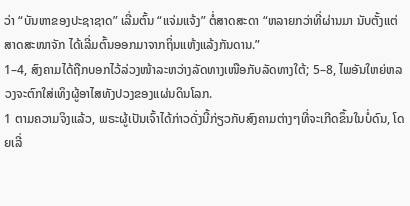ວ່າ “ບັນຫາຂອງປະຊາຊາດ” ເລີ່ມຕົ້ນ “ແຈ່ມແຈ້ງ” ຕໍ່ສາດສະດາ “ຫລາຍກວ່າທີ່ຜ່ານມາ ນັບຕັ້ງແຕ່ສາດສະໜາຈັກ ໄດ້ເລີ່ມຕົ້ນອອກມາຈາກຖິ່ນແຫ້ງແລ້ງກັນດານ.”
1–4, ສົງຄາມໄດ້ຖືກບອກໄວ້ລ່ວງໜ້າລະຫວ່າງລັດທາງເໜືອກັບລັດທາງໃຕ້; 5–8, ໄພອັນໃຫຍ່ຫລວງຈະຕົກໃສ່ເທິງຜູ້ອາໄສທັງປວງຂອງແຜ່ນດິນໂລກ.
1 ຕາມຄວາມຈິງແລ້ວ, ພຣະຜູ້ເປັນເຈົ້າໄດ້ກ່າວດັ່ງນີ້ກ່ຽວກັບສົງຄາມຕ່າງໆທີ່ຈະເກີດຂຶ້ນໃນບໍ່ດົນ, ໂດຍເລີ່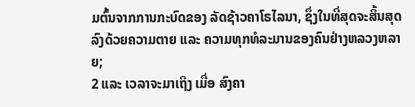ມຕົ້ນຈາກການກະບົດຂອງ ລັດຊ້າວຄາໂຣໄລນາ, ຊຶ່ງໃນທີ່ສຸດຈະສິ້ນສຸດລົງດ້ວຍຄວາມຕາຍ ແລະ ຄວາມທຸກທໍລະມານຂອງຄົນຢ່າງຫລວງຫລາຍ;
2 ແລະ ເວລາຈະມາເຖິງ ເມື່ອ ສົງຄາ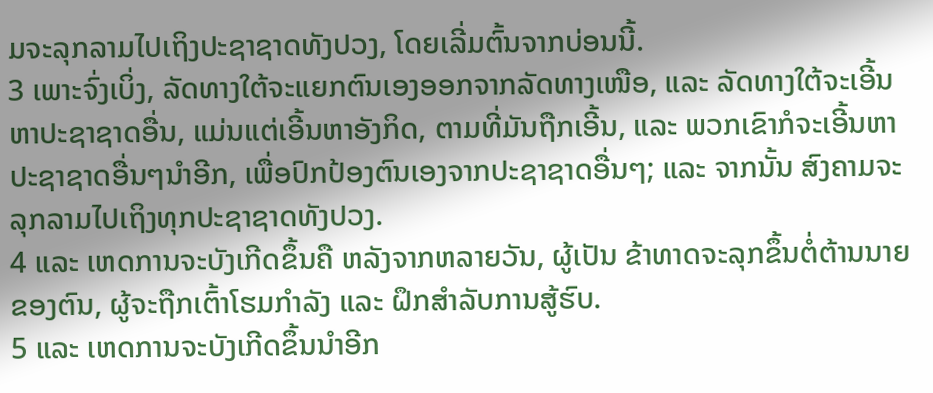ມຈະລຸກລາມໄປເຖິງປະຊາຊາດທັງປວງ, ໂດຍເລີ່ມຕົ້ນຈາກບ່ອນນີ້.
3 ເພາະຈົ່ງເບິ່ງ, ລັດທາງໃຕ້ຈະແຍກຕົນເອງອອກຈາກລັດທາງເໜືອ, ແລະ ລັດທາງໃຕ້ຈະເອີ້ນຫາປະຊາຊາດອື່ນ, ແມ່ນແຕ່ເອີ້ນຫາອັງກິດ, ຕາມທີ່ມັນຖືກເອີ້ນ, ແລະ ພວກເຂົາກໍຈະເອີ້ນຫາປະຊາຊາດອື່ນໆນຳອີກ, ເພື່ອປົກປ້ອງຕົນເອງຈາກປະຊາຊາດອື່ນໆ; ແລະ ຈາກນັ້ນ ສົງຄາມຈະລຸກລາມໄປເຖິງທຸກປະຊາຊາດທັງປວງ.
4 ແລະ ເຫດການຈະບັງເກີດຂຶ້ນຄື ຫລັງຈາກຫລາຍວັນ, ຜູ້ເປັນ ຂ້າທາດຈະລຸກຂຶ້ນຕໍ່ຕ້ານນາຍຂອງຕົນ, ຜູ້ຈະຖືກເຕົ້າໂຮມກຳລັງ ແລະ ຝຶກສຳລັບການສູ້ຮົບ.
5 ແລະ ເຫດການຈະບັງເກີດຂຶ້ນນຳອີກ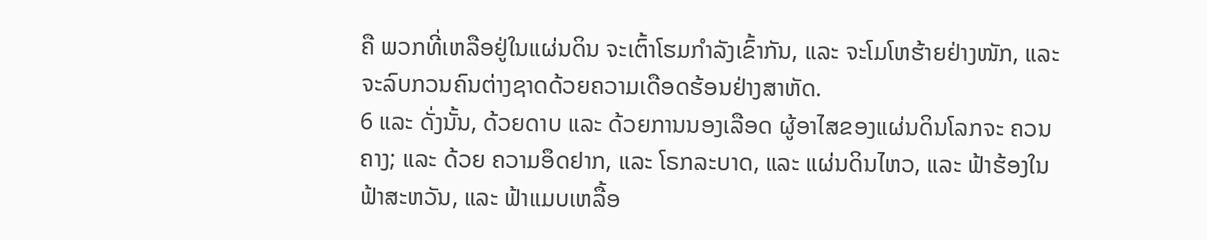ຄື ພວກທີ່ເຫລືອຢູ່ໃນແຜ່ນດິນ ຈະເຕົ້າໂຮມກຳລັງເຂົ້າກັນ, ແລະ ຈະໂມໂຫຮ້າຍຢ່າງໜັກ, ແລະ ຈະລົບກວນຄົນຕ່າງຊາດດ້ວຍຄວາມເດືອດຮ້ອນຢ່າງສາຫັດ.
6 ແລະ ດັ່ງນັ້ນ, ດ້ວຍດາບ ແລະ ດ້ວຍການນອງເລືອດ ຜູ້ອາໄສຂອງແຜ່ນດິນໂລກຈະ ຄວນຄາງ; ແລະ ດ້ວຍ ຄວາມອຶດຢາກ, ແລະ ໂຣກລະບາດ, ແລະ ແຜ່ນດິນໄຫວ, ແລະ ຟ້າຮ້ອງໃນຟ້າສະຫວັນ, ແລະ ຟ້າແມບເຫລື້ອ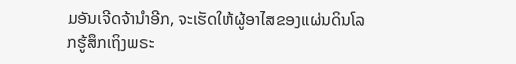ມອັນເຈີດຈ້ານຳອີກ, ຈະເຮັດໃຫ້ຜູ້ອາໄສຂອງແຜ່ນດິນໂລກຮູ້ສຶກເຖິງພຣະ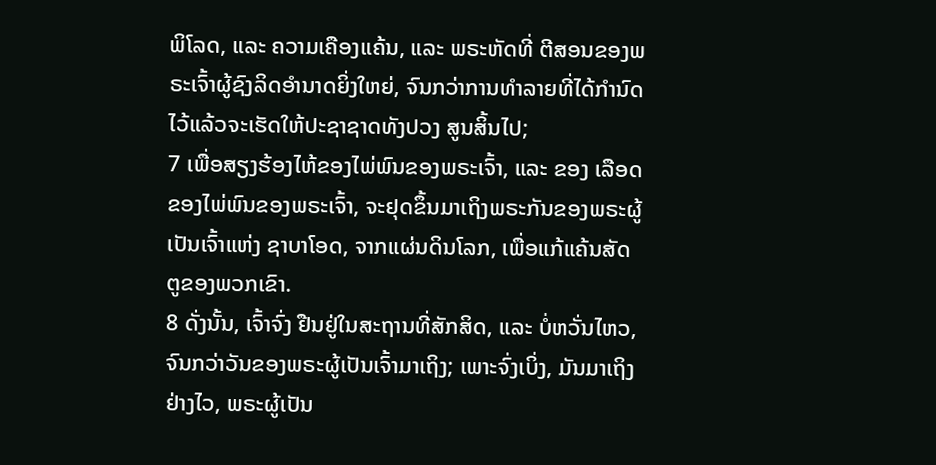ພິໂລດ, ແລະ ຄວາມເຄືອງແຄ້ນ, ແລະ ພຣະຫັດທີ່ ຕີສອນຂອງພຣະເຈົ້າຜູ້ຊົງລິດອຳນາດຍິ່ງໃຫຍ່, ຈົນກວ່າການທຳລາຍທີ່ໄດ້ກຳນົດໄວ້ແລ້ວຈະເຮັດໃຫ້ປະຊາຊາດທັງປວງ ສູນສິ້ນໄປ;
7 ເພື່ອສຽງຮ້ອງໄຫ້ຂອງໄພ່ພົນຂອງພຣະເຈົ້າ, ແລະ ຂອງ ເລືອດຂອງໄພ່ພົນຂອງພຣະເຈົ້າ, ຈະຢຸດຂຶ້ນມາເຖິງພຣະກັນຂອງພຣະຜູ້ເປັນເຈົ້າແຫ່ງ ຊາບາໂອດ, ຈາກແຜ່ນດິນໂລກ, ເພື່ອແກ້ແຄ້ນສັດຕູຂອງພວກເຂົາ.
8 ດັ່ງນັ້ນ, ເຈົ້າຈົ່ງ ຢືນຢູ່ໃນສະຖານທີ່ສັກສິດ, ແລະ ບໍ່ຫວັ່ນໄຫວ, ຈົນກວ່າວັນຂອງພຣະຜູ້ເປັນເຈົ້າມາເຖິງ; ເພາະຈົ່ງເບິ່ງ, ມັນມາເຖິງ ຢ່າງໄວ, ພຣະຜູ້ເປັນ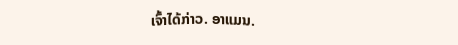ເຈົ້າໄດ້ກ່າວ. ອາແມນ.